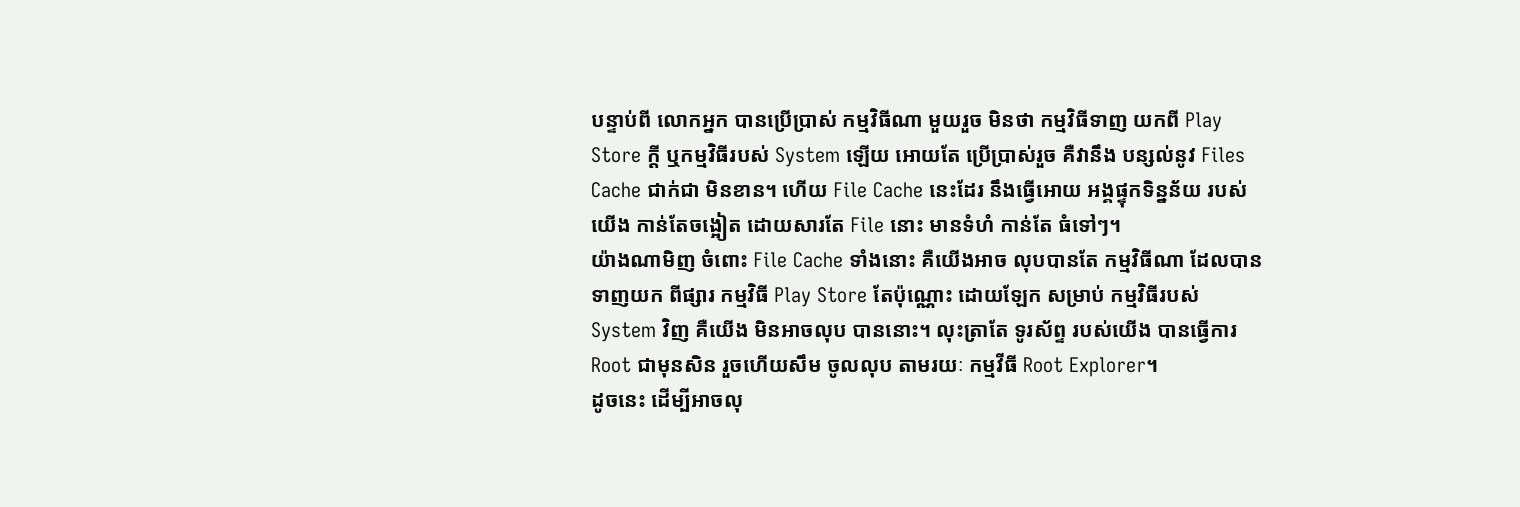បន្ទាប់ពី លោកអ្នក បានប្រើប្រាស់ កម្មវិធីណា មួយរួច មិនថា កម្មវិធីទាញ យកពី Play Store ក្តី ឬកម្មវិធីរបស់ System ឡើយ អោយតែ ប្រើប្រាស់រួច គឺវានឹង បន្សល់នូវ Files Cache ជាក់ជា មិនខាន។ ហើយ File Cache នេះដែរ នឹងធ្វើអោយ អង្គផ្ទុកទិន្នន័យ របស់យើង កាន់តែចង្អៀត ដោយសារតែ File នោះ មានទំហំ កាន់តែ ធំទៅៗ។
យ៉ាងណាមិញ ចំពោះ File Cache ទាំងនោះ គឺយើងអាច លុបបានតែ កម្មវិធីណា ដែលបាន ទាញយក ពីផ្សារ កម្មវិធី Play Store តែប៉ុណ្ណោះ ដោយឡែក សម្រាប់ កម្មវិធីរបស់ System វិញ គឺយើង មិនអាចលុប បាននោះ។ លុះត្រាតែ ទូរស័ព្ទ របស់យើង បានធ្វើការ Root ជាមុនសិន រួចហើយសឹម ចូលលុប តាមរយៈ កម្មវីធី Root Explorer។
ដូចនេះ ដើម្បីអាចលុ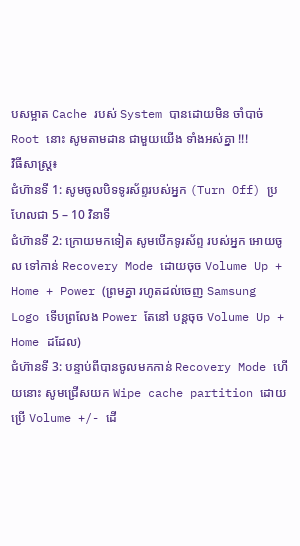បសម្អាត Cache របស់ System បានដោយមិន ចាំបាច់ Root នោះ សូមតាមដាន ជាមួយយើង ទាំងអស់គ្នា !!!
វិធីសាស្រ្ត៖
ជំហ៊ានទី 1: សូមចូលបិទទូរស័ព្ទរបស់អ្នក (Turn Off) ប្រហែលជា 5 – 10 វិនាទី
ជំហ៊ានទី 2: ក្រោយមកទៀត សូមបើកទូរស័ព្ទ របស់អ្នក អោយចូល ទៅកាន់ Recovery Mode ដោយចុច Volume Up + Home + Power (ព្រមគ្នា រហូតដល់ចេញ Samsung Logo ទើបព្រលែង Power តែនៅ បន្តចុច Volume Up + Home ដដែល)
ជំហ៊ានទី 3: បន្ទាប់ពីបានចូលមកកាន់ Recovery Mode ហើយនោះ សូមជ្រើសយក Wipe cache partition ដោយប្រើ Volume +/- ដើ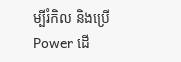ម្បីរំកិល និងប្រើ Power ដើ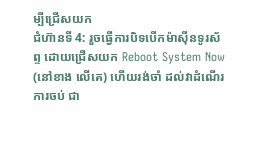ម្បីជ្រើសយក
ជំហ៊ានទី 4: រួចធ្វើការបិទបើកម៉ាស៊ីនទូរស័ព្ទ ដោយជ្រើសយក Reboot System Now (នៅខាង លើគេ) ហើយរង់ចាំ ដល់វាដំណើរ ការចប់ ជា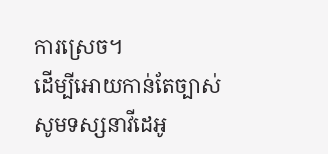ការស្រេច។
ដើម្បីអោយកាន់តែច្បាស់ សូមទស្សនាវីដេអូ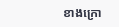ខាងក្រោ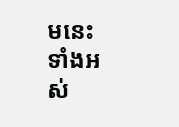មនេះ ទាំងអស់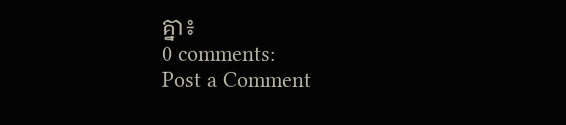គ្នា៖
0 comments:
Post a Comment